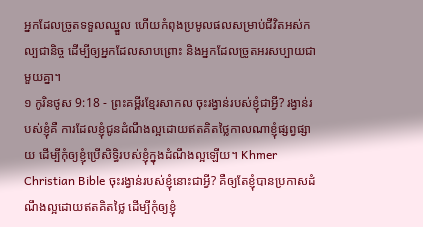អ្នកដែលច្រូតទទួលឈ្នួល ហើយកំពុងប្រមូលផលសម្រាប់ជីវិតអស់កល្បជានិច្ច ដើម្បីឲ្យអ្នកដែលសាបព្រោះ និងអ្នកដែលច្រូតអរសប្បាយជាមួយគ្នា។
១ កូរិនថូស 9:18 - ព្រះគម្ពីរខ្មែរសាកល ចុះរង្វាន់របស់ខ្ញុំជាអ្វី? រង្វាន់របស់ខ្ញុំគឺ ការដែលខ្ញុំជូនដំណឹងល្អដោយឥតគិតថ្លៃកាលណាខ្ញុំផ្សព្វផ្សាយ ដើម្បីកុំឲ្យខ្ញុំប្រើសិទ្ធិរបស់ខ្ញុំក្នុងដំណឹងល្អឡើយ។ Khmer Christian Bible ចុះរង្វាន់របស់ខ្ញុំនោះជាអ្វី? គឺឲ្យតែខ្ញុំបានប្រកាសដំណឹងល្អដោយឥតគិតថ្លៃ ដើម្បីកុំឲ្យខ្ញុំ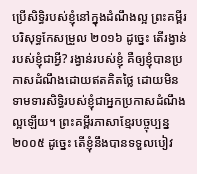ប្រើសិទ្ធិរបស់ខ្ញុំនៅក្នុងដំណឹងល្អ ព្រះគម្ពីរបរិសុទ្ធកែសម្រួល ២០១៦ ដូច្នេះ តើរង្វាន់របស់ខ្ញុំជាអ្វី? រង្វាន់របស់ខ្ញុំ គឺឲ្យខ្ញុំបានប្រកាសដំណឹងដោយឥតគិតថ្លៃ ដោយមិនទាមទារសិទ្ធិរបស់ខ្ញុំជាអ្នកប្រកាសដំណឹងល្អឡើយ។ ព្រះគម្ពីរភាសាខ្មែរបច្ចុប្បន្ន ២០០៥ ដូច្នេះ តើខ្ញុំនឹងបានទទួលបៀវ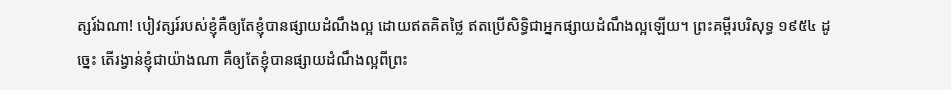ត្សរ៍ឯណា! បៀវត្សរ៍របស់ខ្ញុំគឺឲ្យតែខ្ញុំបានផ្សាយដំណឹងល្អ ដោយឥតគិតថ្លៃ ឥតប្រើសិទ្ធិជាអ្នកផ្សាយដំណឹងល្អឡើយ។ ព្រះគម្ពីរបរិសុទ្ធ ១៩៥៤ ដូច្នេះ តើរង្វាន់ខ្ញុំជាយ៉ាងណា គឺឲ្យតែខ្ញុំបានផ្សាយដំណឹងល្អពីព្រះ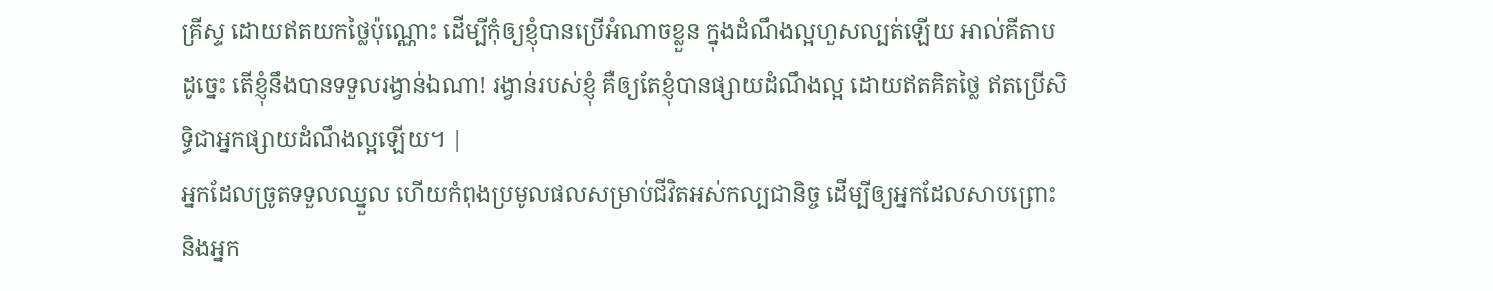គ្រីស្ទ ដោយឥតយកថ្លៃប៉ុណ្ណោះ ដើម្បីកុំឲ្យខ្ញុំបានប្រើអំណាចខ្លួន ក្នុងដំណឹងល្អហួសល្បត់ឡើយ អាល់គីតាប ដូច្នេះ តើខ្ញុំនឹងបានទទួលរង្វាន់ឯណា! រង្វាន់របស់ខ្ញុំ គឺឲ្យតែខ្ញុំបានផ្សាយដំណឹងល្អ ដោយឥតគិតថ្លៃ ឥតប្រើសិទ្ធិជាអ្នកផ្សាយដំណឹងល្អឡើយ។ |
អ្នកដែលច្រូតទទួលឈ្នួល ហើយកំពុងប្រមូលផលសម្រាប់ជីវិតអស់កល្បជានិច្ច ដើម្បីឲ្យអ្នកដែលសាបព្រោះ និងអ្នក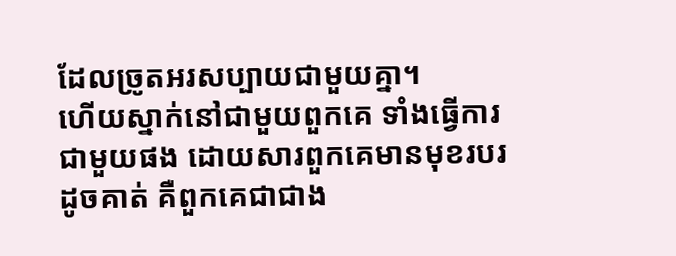ដែលច្រូតអរសប្បាយជាមួយគ្នា។
ហើយស្នាក់នៅជាមួយពួកគេ ទាំងធ្វើការជាមួយផង ដោយសារពួកគេមានមុខរបរដូចគាត់ គឺពួកគេជាជាង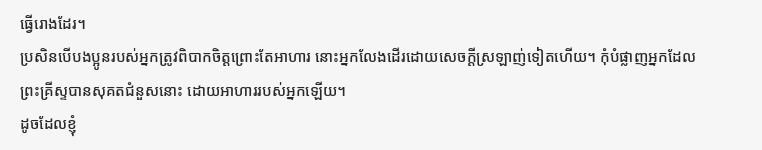ធ្វើរោងដែរ។
ប្រសិនបើបងប្អូនរបស់អ្នកត្រូវពិបាកចិត្តព្រោះតែអាហារ នោះអ្នកលែងដើរដោយសេចក្ដីស្រឡាញ់ទៀតហើយ។ កុំបំផ្លាញអ្នកដែលព្រះគ្រីស្ទបានសុគតជំនួសនោះ ដោយអាហាររបស់អ្នកឡើយ។
ដូចដែលខ្ញុំ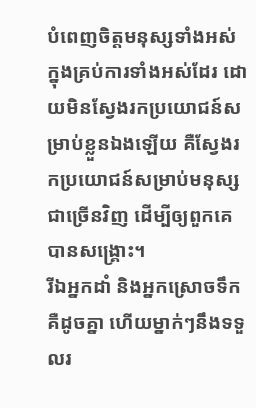បំពេញចិត្តមនុស្សទាំងអស់ក្នុងគ្រប់ការទាំងអស់ដែរ ដោយមិនស្វែងរកប្រយោជន៍សម្រាប់ខ្លួនឯងឡើយ គឺស្វែងរកប្រយោជន៍សម្រាប់មនុស្សជាច្រើនវិញ ដើម្បីឲ្យពួកគេបានសង្គ្រោះ។
រីឯអ្នកដាំ និងអ្នកស្រោចទឹកគឺដូចគ្នា ហើយម្នាក់ៗនឹងទទួលរ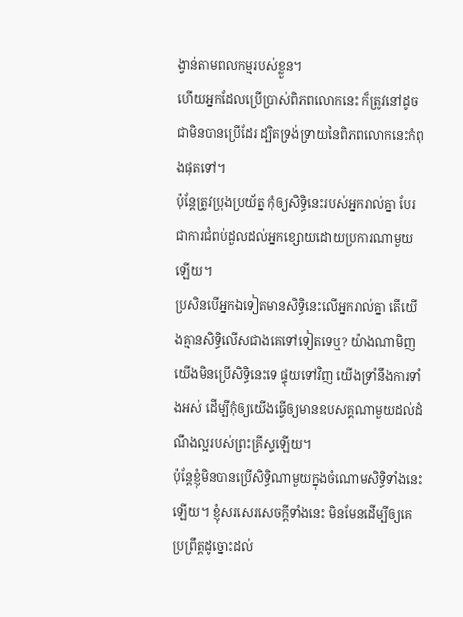ង្វាន់តាមពលកម្មរបស់ខ្លួន។
ហើយអ្នកដែលប្រើប្រាស់ពិភពលោកនេះ ក៏ត្រូវនៅដូចជាមិនបានប្រើដែរ ដ្បិតទ្រង់ទ្រាយនៃពិភពលោកនេះកំពុងផុតទៅ។
ប៉ុន្តែត្រូវប្រុងប្រយ័ត្ន កុំឲ្យសិទ្ធិនេះរបស់អ្នករាល់គ្នា បែរជាការជំពប់ដួលដល់អ្នកខ្សោយដោយប្រការណាមួយឡើយ។
ប្រសិនបើអ្នកឯទៀតមានសិទ្ធិនេះលើអ្នករាល់គ្នា តើយើងគ្មានសិទ្ធិលើសជាងគេទៅទៀតទេឬ? យ៉ាងណាមិញ យើងមិនប្រើសិទ្ធិនេះទេ ផ្ទុយទៅវិញ យើងទ្រាំនឹងការទាំងអស់ ដើម្បីកុំឲ្យយើងធ្វើឲ្យមានឧបសគ្គណាមួយដល់ដំណឹងល្អរបស់ព្រះគ្រីស្ទឡើយ។
ប៉ុន្តែខ្ញុំមិនបានប្រើសិទ្ធិណាមួយក្នុងចំណោមសិទ្ធិទាំងនេះឡើយ។ ខ្ញុំសរសេរសេចក្ដីទាំងនេះ មិនមែនដើម្បីឲ្យគេប្រព្រឹត្តដូច្នោះដល់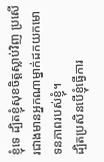ខ្ញុំទេ ដ្បិតខ្ញុំសុខចិត្តស្លាប់វិញ ប្រសើរជាងមានអ្នកណាម្នាក់ដកយកមោទនភាពរបស់ខ្ញុំ។
ដ្បិតប្រសិនបើខ្ញុំធ្វើការ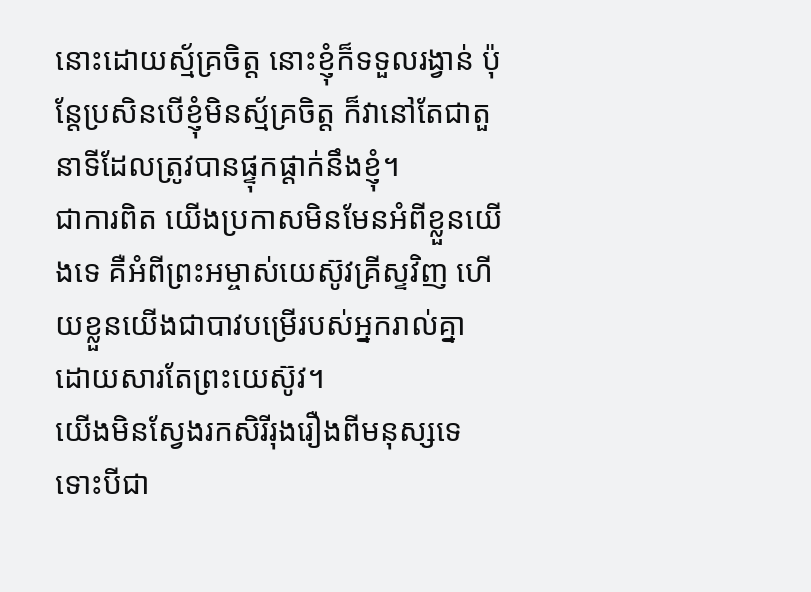នោះដោយស្ម័គ្រចិត្ត នោះខ្ញុំក៏ទទួលរង្វាន់ ប៉ុន្តែប្រសិនបើខ្ញុំមិនស្ម័គ្រចិត្ត ក៏វានៅតែជាតួនាទីដែលត្រូវបានផ្ទុកផ្ដាក់នឹងខ្ញុំ។
ជាការពិត យើងប្រកាសមិនមែនអំពីខ្លួនយើងទេ គឺអំពីព្រះអម្ចាស់យេស៊ូវគ្រីស្ទវិញ ហើយខ្លួនយើងជាបាវបម្រើរបស់អ្នករាល់គ្នា ដោយសារតែព្រះយេស៊ូវ។
យើងមិនស្វែងរកសិរីរុងរឿងពីមនុស្សទេ ទោះបីជា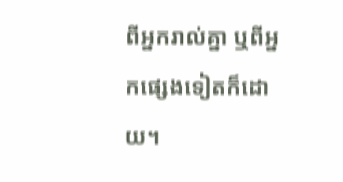ពីអ្នករាល់គ្នា ឬពីអ្នកផ្សេងទៀតក៏ដោយ។